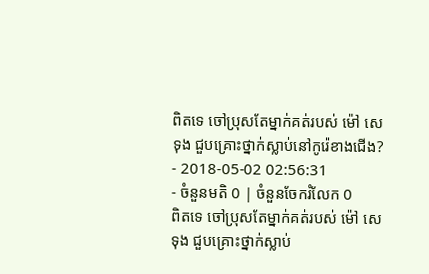ពិតទេ ចៅប្រុសតែម្នាក់គត់របស់ ម៉ៅ សេទុង ជួបគ្រោះថ្នាក់ស្លាប់នៅកូរ៉េខាងជើង?
- 2018-05-02 02:56:31
- ចំនួនមតិ 0 | ចំនួនចែករំលែក 0
ពិតទេ ចៅប្រុសតែម្នាក់គត់របស់ ម៉ៅ សេទុង ជួបគ្រោះថ្នាក់ស្លាប់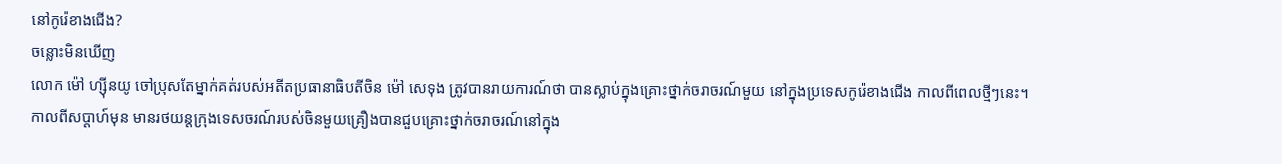នៅកូរ៉េខាងជើង?
ចន្លោះមិនឃើញ
លោក ម៉ៅ ហ្ស៊ីនយូ ចៅប្រុសតែម្នាក់គត់របស់អតីតប្រធានាធិបតីចិន ម៉ៅ សេទុង ត្រូវបានរាយការណ៍ថា បានស្លាប់ក្នុងគ្រោះថ្នាក់ចរាចរណ៍មួយ នៅក្នុងប្រទេសកូរ៉េខាងជើង កាលពីពេលថ្មីៗនេះ។
កាលពីសប្ដាហ៍មុន មានរថយន្តក្រុងទេសចរណ៍របស់ចិនមួយគ្រឿងបានជួបគ្រោះថ្នាក់ចរាចរណ៍នៅក្នុង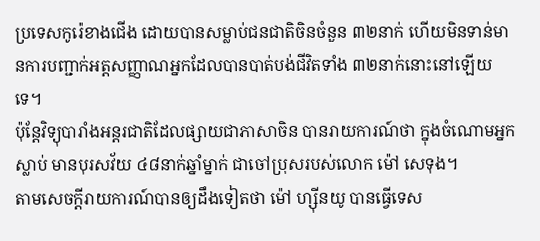ប្រទេសកូរ៉េខាងជើង ដោយបានសម្លាប់ជនជាតិចិនចំនួន ៣២នាក់ ហើយមិនទាន់មានការបញ្ជាក់អត្តសញ្ញាណអ្នកដែលបានបាត់បង់ជីវិតទាំង ៣២នាក់នោះនៅឡើយទេ។
ប៉ុន្ដែវិទ្យុបារាំងអន្តរជាតិដែលផ្សាយជាភាសាចិន បានរាយការណ៍ថា ក្នុងចំណោមអ្នកស្លាប់ មានបុរសវ័យ ៤៨នាក់ឆ្នាំម្នាក់ ជាចៅប្រុសរបស់លោក ម៉ៅ សេទុង។
តាមសេចក្តីរាយការណ៍បានឲ្យដឹងទៀតថា ម៉ៅ ហ្ស៊ីនយូ បានធ្វើទេស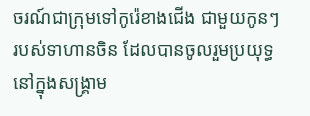ចរណ៍ជាក្រុមទៅកូរ៉េខាងជើង ជាមួយកូនៗរបស់ទាហានចិន ដែលបានចូលរួមប្រយុទ្ធនៅក្នុងសង្រ្គាម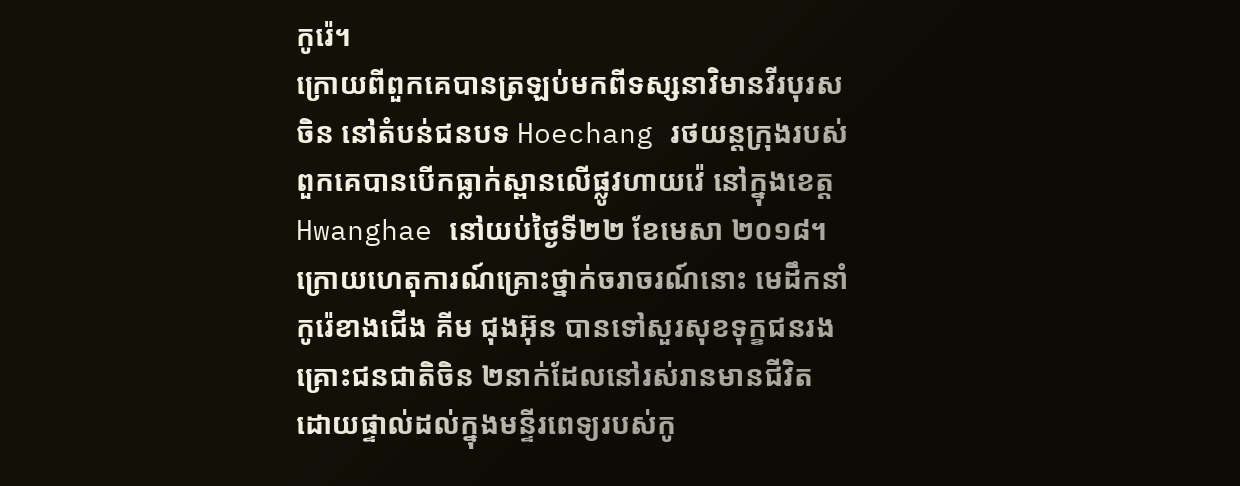កូរ៉េ។
ក្រោយពីពួកគេបានត្រឡប់មកពីទស្សនាវិមានវីរបុរសចិន នៅតំបន់ជនបទ Hoechang រថយន្តក្រុងរបស់ពួកគេបានបើកធ្លាក់ស្ពានលើផ្លូវហាយវ៉េ នៅក្នុងខេត្ត Hwanghae នៅយប់ថ្ងៃទី២២ ខែមេសា ២០១៨។
ក្រោយហេតុការណ៍គ្រោះថ្នាក់ចរាចរណ៍នោះ មេដឹកនាំកូរ៉េខាងជើង គីម ជុងអ៊ុន បានទៅសួរសុខទុក្ខជនរងគ្រោះជនជាតិចិន ២នាក់ដែលនៅរស់រានមានជីវិត ដោយផ្ទាល់ដល់ក្នុងមន្ទីរពេទ្យរបស់កូ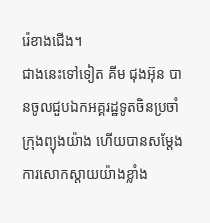រ៉េខាងជើង។
ជាងនេះទៅទៀត គីម ជុងអ៊ុន បានចូលជួបឯកអគ្គរដ្ឋទូតចិនប្រចាំក្រុងព្យុងយ៉ាង ហើយបានសម្ដែងការសោកស្ដាយយ៉ាងខ្លាំង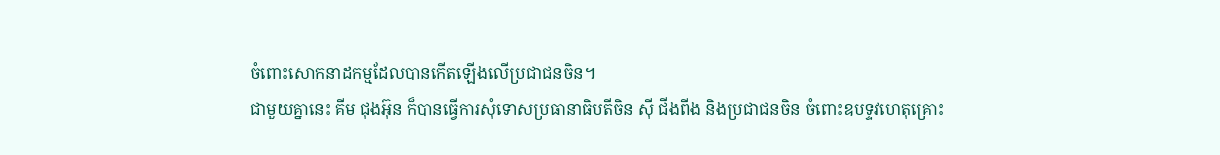ចំពោះសោកនាដកម្មដែលបានកើតឡើងលើប្រជាជនចិន។
ជាមួយគ្នានេះ គីម ជុងអ៊ុន ក៏បានធ្វើការសុំទោសប្រធានាធិបតីចិន ស៊ី ជីងពីង និងប្រជាជនចិន ចំពោះឧបទ្ទវហេតុគ្រោះ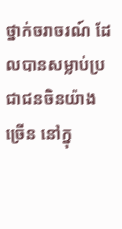ថ្នាក់ចរាចរណ៍ ដែលបានសម្លាប់ប្រជាជនចិនយ៉ាងច្រើន នៅក្នុ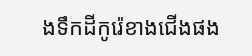ងទឹកដីកូរ៉េខាងជើងផង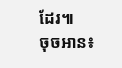ដែរ៕
ចុចអាន៖